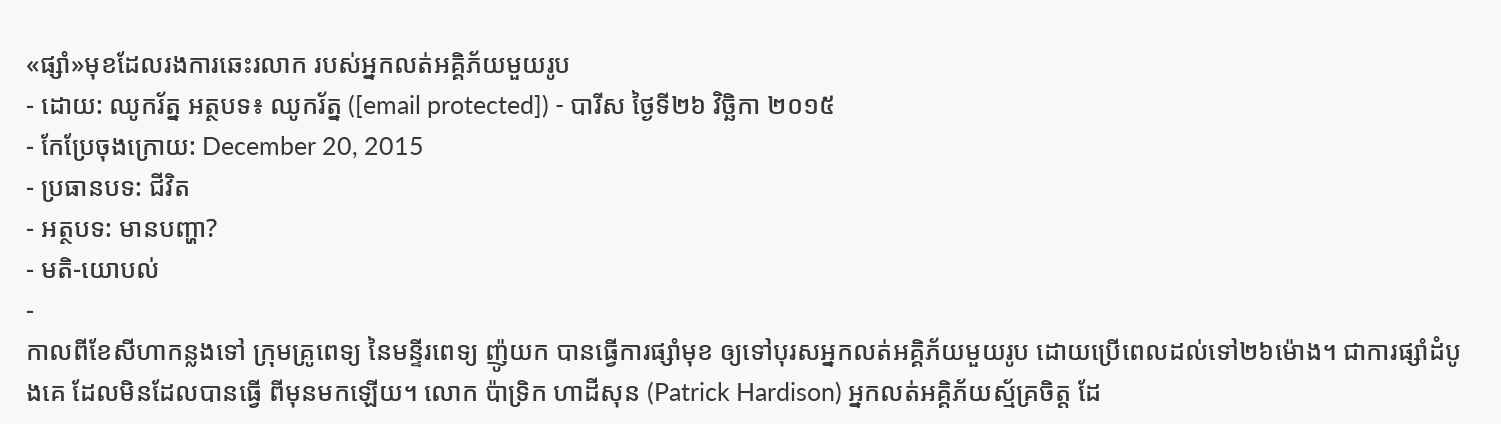«ផ្សាំ»មុខដែលរងការឆេះរលាក របស់អ្នកលត់អគ្គិភ័យមួយរូប
- ដោយ: ឈូករ័ត្ន អត្ថបទ៖ ឈូករ័ត្ន ([email protected]) - បារីស ថ្ងៃទី២៦ វិច្ឆិកា ២០១៥
- កែប្រែចុងក្រោយ: December 20, 2015
- ប្រធានបទ: ជីវិត
- អត្ថបទ: មានបញ្ហា?
- មតិ-យោបល់
-
កាលពីខែសីហាកន្លងទៅ ក្រុមគ្រូពេទ្យ នៃមន្ទីរពេទ្យ ញ៉ូយក បានធ្វើការផ្សាំមុខ ឲ្យទៅបុរសអ្នកលត់អគ្គិភ័យមួយរូប ដោយប្រើពេលដល់ទៅ២៦ម៉ោង។ ជាការផ្សាំដំបូងគេ ដែលមិនដែលបានធ្វើ ពីមុនមកឡើយ។ លោក ប៉ាទ្រិក ហាដីសុន (Patrick Hardison) អ្នកលត់អគ្គិភ័យស្ម័គ្រចិត្ត ដែ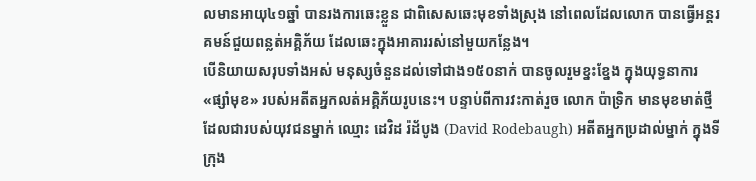លមានអាយុ៤១ឆ្នាំ បានរងការឆេះខ្លួន ជាពិសេសឆេះមុខទាំងស្រុង នៅពេលដែលលោក បានធ្វើអន្តរគមន៍ជួយពន្លត់អគ្គិភ័យ ដែលឆេះក្នុងអាគាររស់នៅមួយកន្លែង។
បើនិយាយសរុបទាំងអស់ មនុស្សចំនួនដល់ទៅជាង១៥០នាក់ បានចូលរួមខ្នះខ្នែង ក្នុងយុទ្ធនាការ«ផ្សាំមុខ» របស់អតីតអ្នកលត់អគ្គិភ័យរូបនេះ។ បន្ទាប់ពីការវះកាត់រួច លោក ប៉ាទ្រិក មានមុខមាត់ថ្មី ដែលជារបស់យុវជនម្នាក់ ឈ្មោះ ដេវិដ រ៉ដ័បូង (David Rodebaugh) អតីតអ្នកប្រដាល់ម្នាក់ ក្នុងទីក្រុង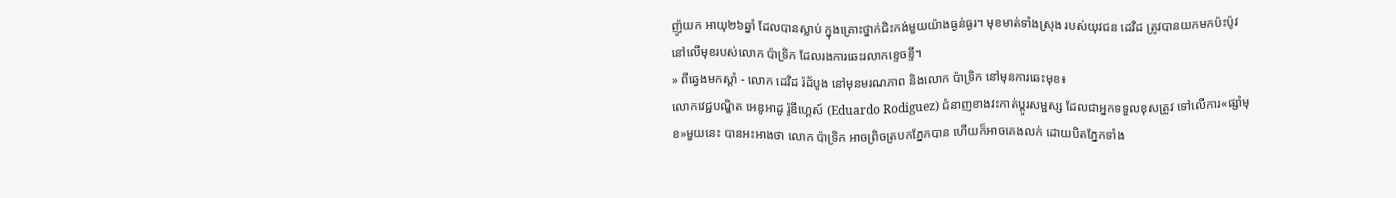ញ៉ូយក អាយុ២៦ឆ្នាំ ដែលបានស្លាប់ ក្នុងគ្រោះថ្នាក់ជិះកង់មួយយ៉ាងធ្ងន់ធ្ងរ។ មុខមាត់ទាំងស្រុង របស់យុវជន ដេវិដ ត្រូវបានយកមកប៉ះប៉ូវ នៅលើមុខរបស់លោក ប៉ាទ្រិក ដែលរងការឆេះរលាកខ្ទេចខ្ទី។
» ពីឆ្វេងមកស្ដាំ - លោក ដេវិដ រ៉ដ័បូង នៅមុនមរណភាព និងលោក ប៉ាទ្រិក នៅមុនការឆេះមុខ៖
លោកវេជ្ជបណ្ឌិត អេឌូអាដូ រ៉ូឌីហ្គេស៍ (Eduardo Rodiguez) ជំនាញខាងវះកាត់ប្ដូរសម្ផស្ស ដែលជាអ្នកទទួលខុសត្រូវ ទៅលើការ«ផ្សាំមុខ»មួយនេះ បានអះអាងថា លោក ប៉ាទ្រិក អាចព្រិចត្របកភ្នែកបាន ហើយក៏អាចគេងលក់ ដោយបិតភ្នែកទាំង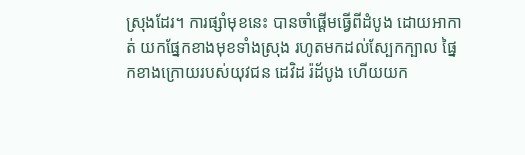ស្រុងដែរ។ ការផ្សាំមុខនេះ បានចាំផ្ដើមធ្វើពីដំបូង ដោយអាកាត់ យកផ្នែកខាងមុខទាំងស្រុង រហូតមកដល់ស្បែកក្បាល ផ្នៃកខាងក្រោយរបស់យុវជន ដេវិដ រ៉ដ័បូង ហើយយក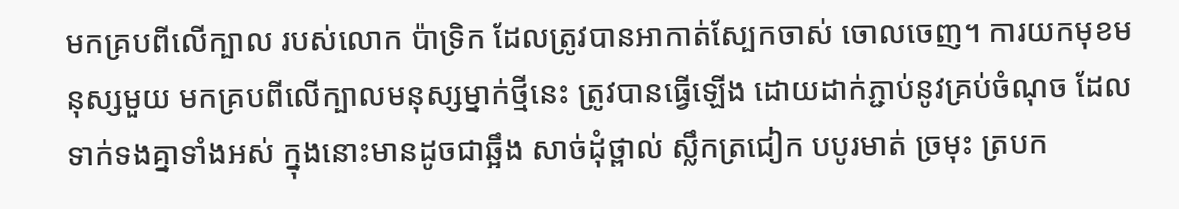មកគ្របពីលើក្បាល របស់លោក ប៉ាទ្រិក ដែលត្រូវបានអាកាត់ស្បែកចាស់ ចោលចេញ។ ការយកមុខមនុស្សមួយ មកគ្របពីលើក្បាលមនុស្សម្នាក់ថ្មីនេះ ត្រូវបានធ្វើឡើង ដោយដាក់ភ្ជាប់នូវគ្រប់ចំណុច ដែលទាក់ទងគ្នាទាំងអស់ ក្នុងនោះមានដូចជាឆ្អឹង សាច់ដុំថ្ពាល់ ស្លឹកត្រជៀក បបូរមាត់ ច្រមុះ ត្របក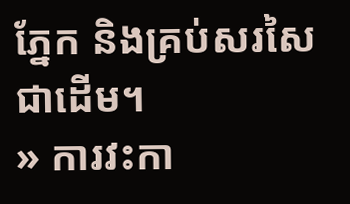ភ្នែក និងគ្រប់សរសៃជាដើម។
» ការវះកា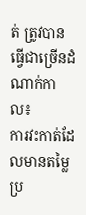ត់ ត្រូវបានធ្វើជាច្រើនដំណាក់កាល៖
ការវះកាត់ដែលមានតម្លៃ ប្រ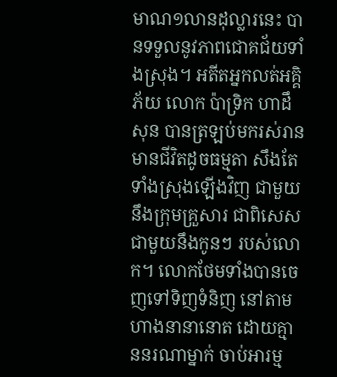មាណ១លានដុល្លារនេះ បានទទួលនូវភាពជោគជ័យទាំងស្រុង។ អតីតអ្នកលត់អគ្គិភ័យ លោក ប៉ាទ្រិក ហាដឹសុន បានត្រឡប់មករស់រាន មានជីវិតដូចធម្មតា សឹងតែទាំងស្រុងឡើងវិញ ជាមួយនឹងក្រុមគ្រួសារ ជាពិសេសជាមួយនឹងកូនៗ របស់លោក។ លោកថែមទាំងបានចេញទៅទិញទំនិញ នៅតាមហាងនានានោត ដោយគ្មាននរណាម្នាក់ ចាប់អារម្ម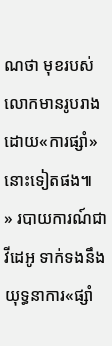ណថា មុខរបស់លោកមានរូបរាង ដោយ«ការផ្សាំ»នោះទៀតផង៕
» របាយការណ៍ជាវីដេអូ ទាក់ទងនឹងយុទ្ធនាការ«ផ្សាំ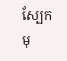ស្បែកមុ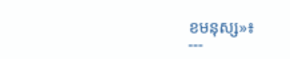ខមនុស្ស»៖
---